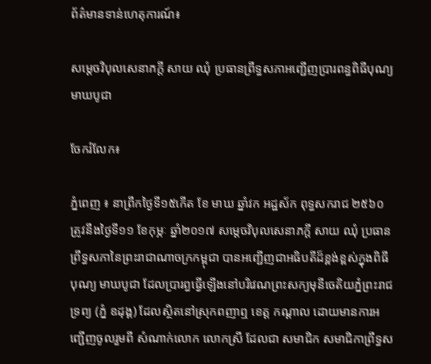ព័ត៌មានទាន់ហេតុការណ៍៖

សម្តេចវិបុលសេនាភក្តី សាយ ឈុំ ប្រធានព្រឹទ្ធសភាអញ្ជើញប្រារពន្ធពិធីបុណ្យមាឃបូជា

ចែករំលែក៖

ភ្នំពេញ ៖ នាព្រឹកថ្ងៃទី១៥កើត ខែ មាឃ ឆ្នាំវក អដ្ឋស័ក ពុទ្ធសករាជ ២៥៦០ ត្រូវនឹងថ្ងៃទី១១ ខែកុម្ភៈ ឆ្នាំ២០១៧ សម្តេចវិបុលសេនាភក្តី សាយ ឈុំ ប្រធានព្រឹទ្ធសភានៃព្រះរាជាណាចក្រកម្ពុជា បានអញ្ជើញជាអធិបតីដ៏ខ្ពង់ខ្ពស់ក្នុងពិធីបុណ្យ មាឃបូជា ដែលប្រារព្ធធ្វើឡើងនៅបរិវេណព្រះសក្យមុនីចេតិយភ្នំព្រះរាជទ្រព្យ (ភ្នំ ឧដុង្គ) ដែលស្ថិតនៅស្រុកពញាឮ ខេត្ត កណ្តាល ដោយមានការអញ្ជើញចូលរួមពី សំណាក់លោក លោកស្រី ដែលជា សមាជិក សមាជិកាព្រឹទ្ធស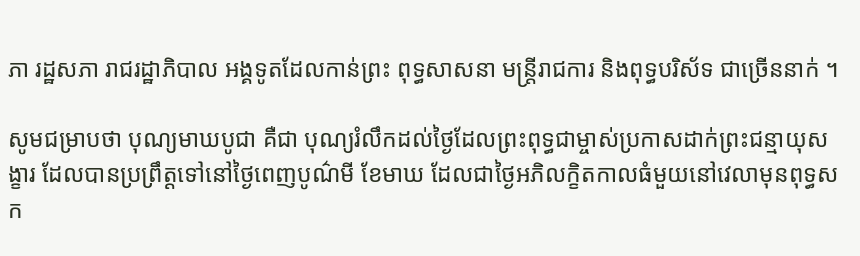ភា រដ្ឋសភា រាជរដ្ឋាភិបាល អង្គទូតដែលកាន់ព្រះ ពុទ្ធសាសនា មន្ត្រីរាជការ និងពុទ្ធបរិស័ទ ជាច្រើននាក់ ។

សូមជម្រាបថា បុណ្យមាឃបូជា គឺជា បុណ្យរំលឹកដល់ថ្ងៃដែលព្រះពុទ្ធជាម្ចាស់ប្រកាសដាក់ព្រះជន្មាយុសង្ខារ ដែលបានប្រព្រឹត្តទៅនៅថ្ងៃពេញបូណ៌មី ខែមាឃ ដែលជាថ្ងៃអភិលក្ខិតកាលធំមួយនៅវេលាមុនពុទ្ធសក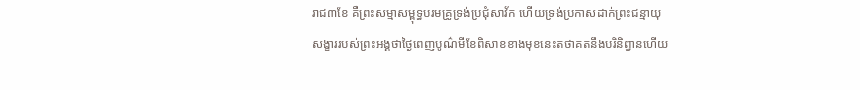រាជ៣ខែ គឺព្រះសម្មាសម្ពុទ្ធបរមគ្រូទ្រង់ប្រជុំសាវ័ក ហើយទ្រង់ប្រកាសដាក់ព្រះជន្មាយុសង្ខាររបស់ព្រះអង្គថាថ្ងៃពេញបូណ៌មីខែពិសាខខាងមុខនេះតថាគតនឹងបរិនិព្វានហើយ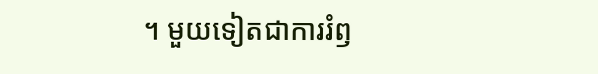។ មួយទៀតជាការរំឭ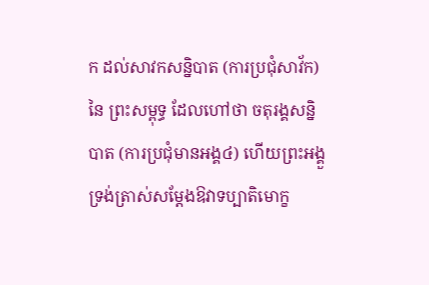ក ដល់សាវកសន្និបាត (ការប្រជុំសាវ័ក) នៃ ព្រះសម្ពុទ្ធ ដែលហៅថា ចតុរង្គសន្និបាត (ការប្រជុំមានអង្គ៤) ហើយព្រះអង្គួទ្រង់ត្រាស់សម្តែងឱវាទប្បាតិមោក្ខ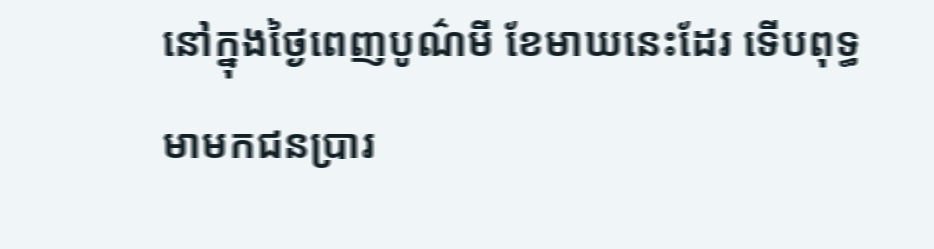នៅក្នុងថ្ងៃពេញបូណ៌មី ខែមាឃនេះដែរ ទើបពុទ្ធមាមកជនប្រារ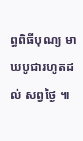ព្ធពិធីបុណ្យ មាឃបូជារហូតដល់ សព្វថ្ងៃ ៕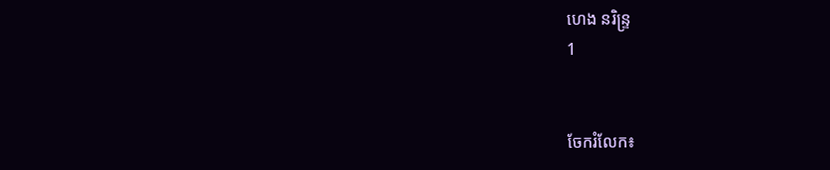ហេង នរិន្ទ្រ
1


ចែករំលែក៖